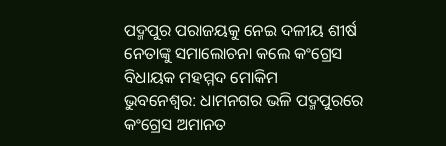ପଦ୍ମପୁର ପରାଜୟକୁ ନେଇ ଦଳୀୟ ଶୀର୍ଷ ନେତାଙ୍କୁ ସମାଲୋଚନା କଲେ କଂଗ୍ରେସ ବିଧାୟକ ମହମ୍ମଦ ମୋକିମ
ଭୁବନେଶ୍ୱର: ଧାମନଗର ଭଳି ପଦ୍ମପୁରରେ କଂଗ୍ରେସ ଅମାନତ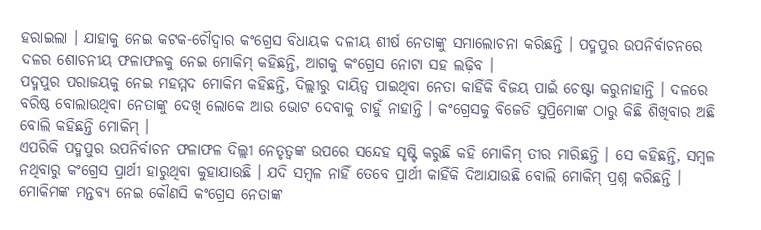ହରାଇଲା । ଯାହାକୁ ନେଇ କଟକ-ଚୌଦ୍ୱାର କଂଗ୍ରେସ ବିଧାୟକ ଦଳୀୟ ଶୀର୍ଷ ନେତାଙ୍କୁ ସମାଲୋଚନା କରିଛନ୍ତି । ପଦ୍ମପୁର ଉପନିର୍ବାଚନରେ ଦଳର ଶୋଚନୀୟ ଫଳାଫଳକୁ ନେଇ ମୋକିମ୍ କହିଛନ୍ତି, ଆଗକୁ କଂଗ୍ରେସ ନୋଟା ସହ ଲଢ଼ିବ ।
ପଦ୍ମପୁର ପରାଜୟକୁ ନେଇ ମହମ୍ମଦ ମୋକିମ କହିଛନ୍ତି, ଦିଲ୍ଲୀରୁ ଦାୟିତ୍ୱ ପାଇଥିବା ନେତା କାହିଁକି ବିଜୟ ପାଇଁ ଚେଷ୍ଟା କରୁନାହାନ୍ତି । ଦଳରେ ବରିଷ୍ଠ ବୋଲାଉଥିବା ନେତାଙ୍କୁ ଦେଖି ଲୋକେ ଆଉ ଭୋଟ ଦେବାକୁ ଚାହୁଁ ନାହାନ୍ତି । କଂଗ୍ରେସକୁ ବିଜେଡି ସୁପ୍ରିମୋଙ୍କ ଠାରୁ କିଛି ଶିଖିବାର ଅଛି ବୋଲି କହିଛନ୍ତି ମୋକିମ୍ ।
ଏପରିକି ପଦ୍ମପୁର ଉପନିର୍ବାଚନ ଫଳାଫଳ ଦିଲ୍ଲୀ ନେତୃତ୍ୱଙ୍କ ଉପରେ ସନ୍ଦେହ ସୃଷ୍ଟି କରୁଛି କହି ମୋକିମ୍ ତୀର ମାରିଛନ୍ତି । ସେ କହିଛନ୍ତି, ସମ୍ବଳ ନଥିବାରୁ କଂଗ୍ରେସ ପ୍ରାର୍ଥୀ ହାରୁଥିବା କୁହାଯାଉଛି । ଯଦି ସମ୍ବଳ ନାହିଁ ତେବେ ପ୍ରାର୍ଥୀ କାହିଁକି ଦିଆଯାଉଛି ବୋଲି ମୋକିମ୍ ପ୍ରଶ୍ନ କରିଛନ୍ତି । ମୋକିମଙ୍କ ମନ୍ତବ୍ୟ ନେଇ କୌଣସି କଂଗ୍ରେସ ନେତାଙ୍କ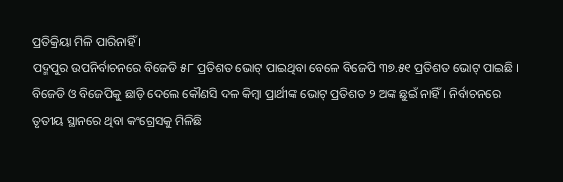ପ୍ରତିକ୍ରିୟା ମିଳି ପାରିନାହିଁ ।
ପଦ୍ମପୁର ଉପନିର୍ବାଚନରେ ବିଜେଡି ୫୮ ପ୍ରତିଶତ ଭୋଟ୍ ପାଇଥିବା ବେଳେ ବିଜେପି ୩୭.୫୧ ପ୍ରତିଶତ ଭୋଟ୍ ପାଇଛି । ବିଜେଡି ଓ ବିଜେପିକୁ ଛାଡ଼ି ଦେଲେ କୌଣସି ଦଳ କିମ୍ବା ପ୍ରାର୍ଥୀଙ୍କ ଭୋଟ୍ ପ୍ରତିଶତ ୨ ଅଙ୍କ ଛୁଇଁ ନାହିଁ । ନିର୍ବାଚନରେ ତୃତୀୟ ସ୍ଥାନରେ ଥିବା କଂଗ୍ରେସକୁ ମିଳିଛି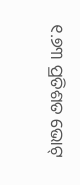୧.୭୩ ପ୍ରତିଶତ ଭୋଟ୍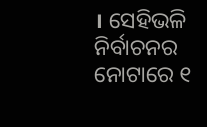। ସେହିଭଳି ନିର୍ବାଚନର ନୋଟାରେ ୧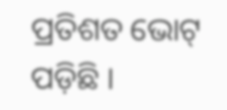ପ୍ରତିଶତ ଭୋଟ୍ ପଡ଼ିଛି ।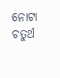ନୋଟା ଚତୁର୍ଥ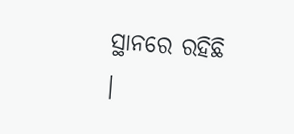ସ୍ଥାନରେ ରହିଛି ।